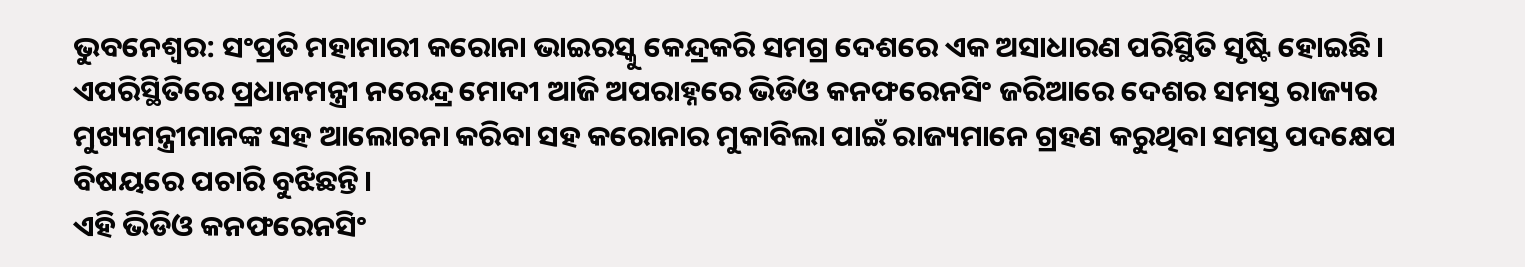ଭୁବନେଶ୍ୱର: ସଂପ୍ରତି ମହାମାରୀ କରୋନା ଭାଇରସ୍କୁ କେନ୍ଦ୍ରକରି ସମଗ୍ର ଦେଶରେ ଏକ ଅସାଧାରଣ ପରିସ୍ଥିତି ସୃଷ୍ଟି ହୋଇଛି। ଏପରିସ୍ଥିତିରେ ପ୍ରଧାନମନ୍ତ୍ରୀ ନରେନ୍ଦ୍ର ମୋଦୀ ଆଜି ଅପରାହ୍ନରେ ଭିଡିଓ କନଫରେନସିଂ ଜରିଆରେ ଦେଶର ସମସ୍ତ ରାଜ୍ୟର ମୁଖ୍ୟମନ୍ତ୍ରୀମାନଙ୍କ ସହ ଆଲୋଚନା କରିବା ସହ କରୋନାର ମୁକାବିଲା ପାଇଁ ରାଜ୍ୟମାନେ ଗ୍ରହଣ କରୁଥିବା ସମସ୍ତ ପଦକ୍ଷେପ ବିଷୟରେ ପଚାରି ବୁଝିଛନ୍ତି।
ଏହି ଭିଡିଓ କନଫରେନସିଂ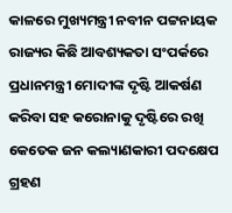କାଳରେ ମୁଖ୍ୟମନ୍ତ୍ରୀ ନବୀନ ପଟ୍ଟନାୟକ ରାଜ୍ୟର କିଛି ଆବଶ୍ୟକତା ସଂପର୍କରେ ପ୍ରଧାନମନ୍ତ୍ରୀ ମୋଦୀଙ୍କ ଦୃଷ୍ଟି ଆକର୍ଷଣ କରିବା ସହ କରୋନାକୁ ଦୃଷ୍ଟିରେ ରଖି କେତେକ ଜନ କଲ୍ୟାଣକାରୀ ପଦକ୍ଷେପ ଗ୍ରହଣ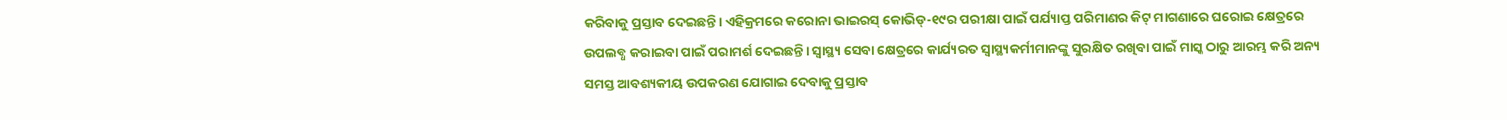କରିବାକୁ ପ୍ରସ୍ତାବ ଦେଇଛନ୍ତି। ଏହିକ୍ରମରେ କରୋନା ଭାଇରସ୍ କୋଭିଡ୍-୧୯ର ପରୀକ୍ଷା ପାଇଁ ପର୍ଯ୍ୟାପ୍ତ ପରିମାଣର କିଟ୍ ମାଗଣାରେ ଘରୋଇ କ୍ଷେତ୍ରରେ ଉପଲବ୍ଧ କରାଇବା ପାଇଁ ପରାମର୍ଶ ଦେଇଛନ୍ତି। ସ୍ୱାସ୍ଥ୍ୟ ସେବା କ୍ଷେତ୍ରରେ କାର୍ଯ୍ୟରତ ସ୍ୱାସ୍ଥ୍ୟକର୍ମୀମାନଙ୍କୁ ସୁରକ୍ଷିତ ରଖିବା ପାଇଁ ମାସ୍କ ଠାରୁ ଆରମ୍ଭ କରି ଅନ୍ୟ ସମସ୍ତ ଆବଶ୍ୟକୀୟ ଉପକରଣ ଯୋଗାଇ ଦେବାକୁ ପ୍ରସ୍ତାବ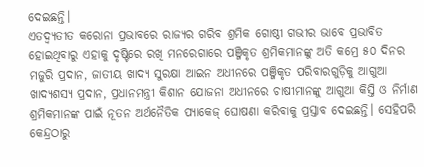ଦେଇଛନ୍ତି।
ଏତଦ୍ବ୍ୟତୀତ କରୋନା ପ୍ରଭାବରେ ରାଜ୍ୟର ଗରିବ ଶ୍ରମିକ ଗୋଷ୍ଠୀ ଗଭୀର ଭାବେ ପ୍ରଭାବିତ ହୋଇଥିବାରୁ ଏହାକୁ ଦୃଷ୍ଟିରେ ରଖି ମନରେଗାରେ ପଞ୍ଜିକୃତ ଶ୍ରମିକମାନଙ୍କୁ ଅତି କମ୍ରେ ୫୦ ଦିନର ମଜୁରି ପ୍ରଦାନ, ଜାତୀୟ ଖାଦ୍ୟ ସୁରକ୍ଷା ଆଇନ ଅଧୀନରେ ପଞ୍ଜିକୃତ ପରିବାରଗୁଡ଼ିକୁ ଆଗୁଆ ଖାଦ୍ୟଶସ୍ୟ ପ୍ରଦାନ, ପ୍ରଧାନମନ୍ତ୍ରୀ କିଶାନ ଯୋଜନା ଅଧୀନରେ ଚାଷୀମାନଙ୍କୁ ଆଗୁଆ କିସ୍ତି ଓ ନିର୍ମାଣ ଶ୍ରମିକମାନଙ୍କ ପାଇଁ ନୂତନ ଅର୍ଥନୈତିକ ପ୍ୟାକେଜ୍ ଘୋଷଣା କରିବାକୁ ପ୍ରସ୍ତାବ ଦେଇଛନ୍ତି। ସେହିପରି କେନ୍ଦ୍ରଠାରୁ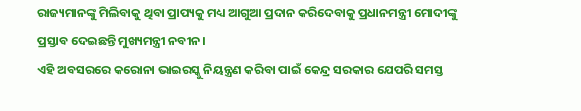ରାଜ୍ୟମାନଙ୍କୁ ମିଲିବାକୁ ଥିବା ପ୍ରାପ୍ୟକୁ ମଧ୍ୟ ଆଗୁଆ ପ୍ରଦାନ କରିଦେବାକୁ ପ୍ରଧାନମନ୍ତ୍ରୀ ମୋଦୀଙ୍କୁ ପ୍ରସ୍ତାବ ଦେଇଛନ୍ତି ମୁଖ୍ୟମନ୍ତ୍ରୀ ନବୀନ।
ଏହି ଅବସରରେ କରୋନା ଭାଇରସ୍କୁ ନିୟନ୍ତ୍ରଣ କରିବା ପାଇଁ କେନ୍ଦ୍ର ସରକାର ଯେପରି ସମସ୍ତ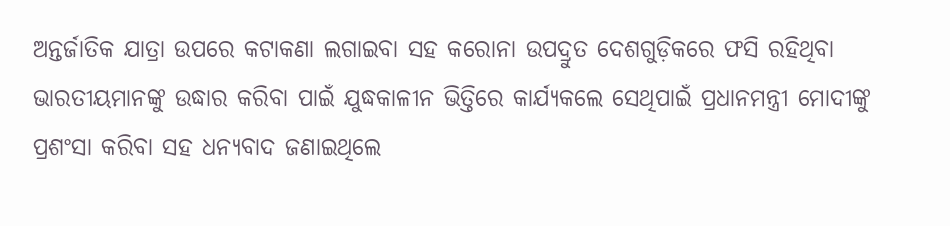ଅନ୍ତର୍ଜାତିକ ଯାତ୍ରା ଉପରେ କଟାକଣା ଲଗାଇବା ସହ କରୋନା ଉପଦ୍ରୁତ ଦେଶଗୁଡ଼ିକରେ ଫସି ରହିଥିବା ଭାରତୀୟମାନଙ୍କୁ ଉଦ୍ଧାର କରିବା ପାଇଁ ଯୁଦ୍ଧକାଳୀନ ଭିତ୍ତିରେ କାର୍ଯ୍ୟକଲେ ସେଥିପାଇଁ ପ୍ରଧାନମନ୍ତ୍ରୀ ମୋଦୀଙ୍କୁ ପ୍ରଶଂସା କରିବା ସହ ଧନ୍ୟବାଦ ଜଣାଇଥିଲେ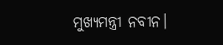ମୁଖ୍ୟମନ୍ତ୍ରୀ ନବୀନ।